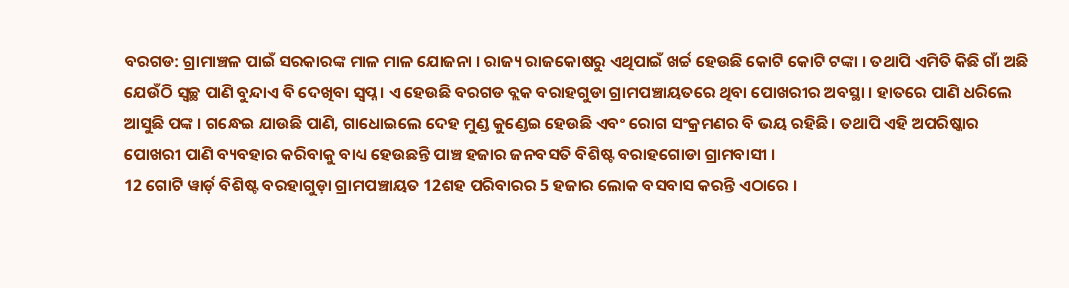ବରଗଡ: ଗ୍ରାମାଞ୍ଚଳ ପାଇଁ ସରକାରଙ୍କ ମାଳ ମାଳ ଯୋଜନା । ରାଜ୍ୟ ରାଜକୋଷରୁ ଏଥିପାଇଁ ଖର୍ଚ୍ଚ ହେଉଛି କୋଟି କୋଟି ଟଙ୍କା । ତଥାପି ଏମିତି କିଛି ଗାଁ ଅଛି ଯେଉଁଠି ସ୍ବଚ୍ଛ ପାଣି ବୁନ୍ଦାଏ ବି ଦେଖିବା ସ୍ବପ୍ନ । ଏ ହେଉଛି ବରଗଡ ବ୍ଲକ ବରାହଗୁଡା ଗ୍ରାମପଞ୍ଚାୟତରେ ଥିବା ପୋଖରୀର ଅବସ୍ଥା । ହାତରେ ପାଣି ଧରିଲେ ଆସୁଛି ପଙ୍କ । ଗନ୍ଧେଇ ଯାଉଛି ପାଣି, ଗାଧୋଇଲେ ଦେହ ମୁଣ୍ଡ କୁଣ୍ଡେଇ ହେଉଛି ଏବଂ ରୋଗ ସଂକ୍ରମଣର ବି ଭୟ ରହିଛି । ତଥାପି ଏହି ଅପରିଷ୍କାର ପୋଖରୀ ପାଣି ବ୍ୟବହାର କରିବାକୁ ବାଧ୍ୟ ହେଉଛନ୍ତି ପାଞ୍ଚ ହଜାର ଜନବସତି ବିଶିଷ୍ଟ ବରାହଗୋଡା ଗ୍ରାମବାସୀ ।
12 ଗୋଟି ୱାର୍ଡ଼ ବିଶିଷ୍ଟ ବରହାଗୁଡ଼ା ଗ୍ରାମପଞ୍ଚାୟତ 12ଶହ ପରିବାରର 5 ହଜାର ଲୋକ ବସବାସ କରନ୍ତି ଏଠାରେ ।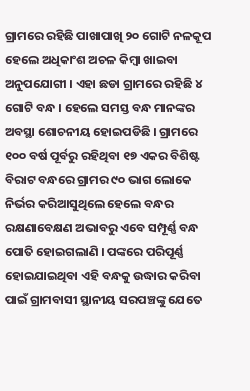ଗ୍ରାମରେ ରହିଛି ପାଖାପାଖି ୨୦ ଗୋଟି ନଳକୂପ ହେଲେ ଅଧିକାଂଶ ଅଚଳ କିମ୍ବା ଖାଇବା ଅନୁପଯୋଗୀ । ଏହା ଛଡା ଗ୍ରାମରେ ରହିଛି ୪ ଗୋଟି ବନ୍ଧ । ହେଲେ ସମସ୍ତ ବନ୍ଧ ମାନଙ୍କର ଅବସ୍ଥା ଶୋଚନୀୟ ହୋଇପଡିଛି । ଗ୍ରାମରେ ୧୦୦ ବର୍ଷ ପୂର୍ବରୁ ରହିଥିବା ୧୭ ଏକର ବିଶିଷ୍ଟ ବିରାଟ ବନ୍ଧରେ ଗ୍ରାମର ୯୦ ଭାଗ ଲୋକେ ନିର୍ଭର କରିଆସୁଥିଲେ ହେଲେ ବନ୍ଧର ରକ୍ଷଣାବେକ୍ଷଣ ଅଭାବରୁ ଏବେ ସମ୍ପୂର୍ଣ୍ଣ ବନ୍ଧ ପୋତି ହୋଇଗଲାଣି । ପଙ୍କରେ ପରିପୂର୍ଣ୍ଣ ହୋଇଯାଇଥିବା ଏହି ବନ୍ଧକୁ ଉଦ୍ଧାର କରିବା ପାଇଁ ଗ୍ରାମବାସୀ ସ୍ଥାନୀୟ ସରପଞ୍ଚଙ୍କୁ ଯେତେ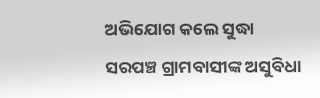ଅଭିଯୋଗ କଲେ ସୁଦ୍ଧା ସରପଞ୍ଚ ଗ୍ରାମବାସୀଙ୍କ ଅସୁବିଧା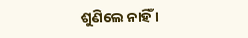ଶୁଣିଲେ ନାହିଁ ।